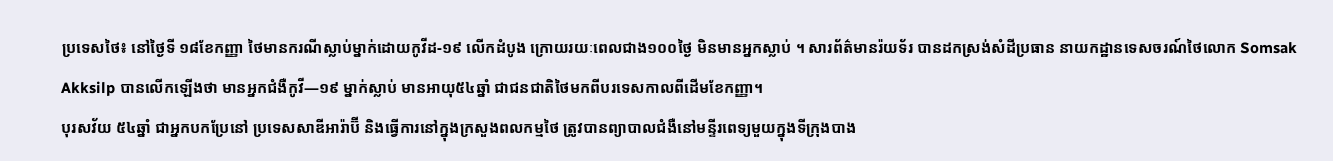ប្រទេសថៃ៖ នៅថ្ងៃទី ១៨ខែកញ្ញា ថៃមានករណីស្លាប់ម្នាក់ដោយកូវីដ-១៩ លើកដំបូង ក្រោយរយៈពេលជាង១០០ថ្ងៃ មិនមានអ្នកស្លាប់ ។ សារព័ត៌មានរ៉យទ័រ បានដកស្រង់សំដីប្រធាន នាយកដ្ឋានទេសចរណ៍ថៃលោក Somsak Akksilp បានលើកឡើងថា មានអ្នកជំងឺកូវី—១៩ ម្នាក់ស្លាប់ មានអាយុ៥៤ឆ្នាំ ជាជនជាតិថៃមកពីបរទេសកាលពីដើមខែកញ្ញា។
បុរសវ័យ ៥៤ឆ្នាំ ជាអ្នកបកប្រែនៅ ប្រទេសសាឌីអារ៉ាប៊ី និងធ្វើការនៅក្នុងក្រសួងពលកម្មថៃ ត្រូវបានព្យាបាលជំងឺនៅមន្ទីរពេទ្យមួយក្នុងទីក្រុងបាង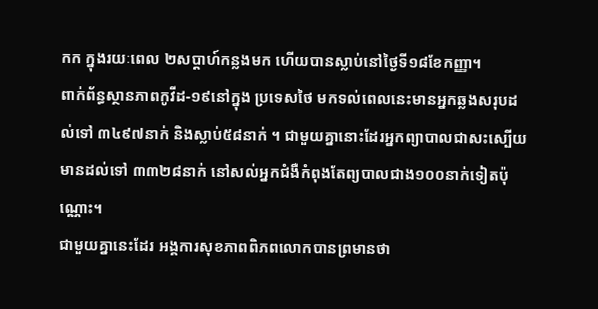កក ក្នុងរយៈពេល ២សប្តាហ៍កន្លងមក ហើយបានស្លាប់នៅថ្ងៃទី១៨ខែកញ្ញា។
ពាក់ព័ន្ធស្ថានភាពកូវីដ-១៩នៅក្នុង ប្រទេសថៃ មកទល់ពេលនេះមានអ្នកឆ្លងសរុបដល់ទៅ ៣៤៩៧នាក់ និងស្លាប់៥៨នាក់ ។ ជាមួយគ្នានោះដែរអ្នកព្យាបាលជាសះស្បើយមានដល់ទៅ ៣៣២៨នាក់ នៅសល់អ្នកជំងឺកំពុងតែព្យបាលជាង១០០នាក់ទៀតប៉ុណ្ណោះ។
ជាមួយគ្នានេះដែរ អង្គការសុខភាពពិភពលោកបានព្រមានថា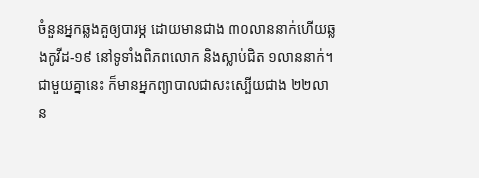ចំនួនអ្នកឆ្លងគួឲ្យបារម្ភ ដោយមានជាង ៣០លាននាក់ហើយឆ្លងកូវីដ-១៩ នៅទូទាំងពិភពលោក និងស្លាប់ជិត ១លាននាក់។ ជាមួយគ្នានេះ ក៏មានអ្នកព្យាបាលជាសះស្បើយជាង ២២លាន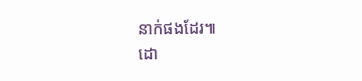នាក់ផងដែរ៕
ដោ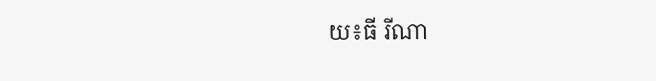យ៖ធី រីណា